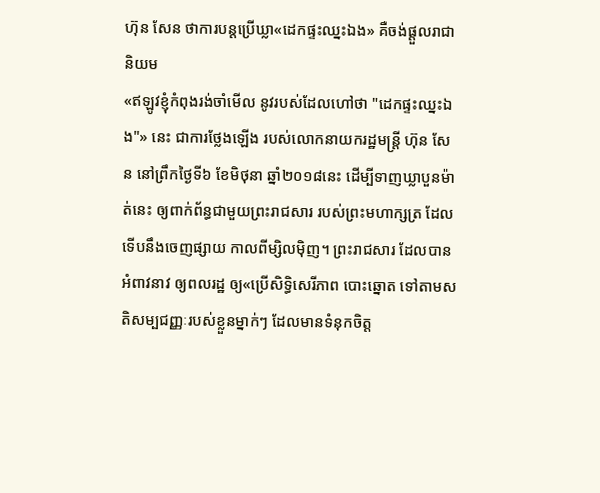ហ៊ុន សែន ថាការបន្តប្រើឃ្លា«ដេកផ្ទះឈ្នះឯង» គឺចង់ផ្ដួលរាជានិយម
«ឥឡូវខ្ញុំកំពុងរង់ចាំមើល នូវរបស់ដែលហៅថា "ដេកផ្ទះឈ្នះឯង"» នេះ ជាការថ្លែងឡើង របស់លោកនាយករដ្ឋមន្ត្រី ហ៊ុន សែន នៅព្រឹកថ្ងៃទី៦ ខែមិថុនា ឆ្នាំ២០១៨នេះ ដើម្បីទាញឃ្លាបួនម៉ាត់នេះ ឲ្យពាក់ព័ន្ធជាមួយព្រះរាជសារ របស់ព្រះមហាក្សត្រ ដែលទើបនឹងចេញផ្សាយ កាលពីម្សិលម៉ិញ។ ព្រះរាជសារ ដែលបានអំពាវនាវ ឲ្យពលរដ្ឋ ឲ្យ«ប្រើសិទ្ធិសេរីភាព បោះឆ្នោត ទៅតាមសតិសម្បជញ្ញៈរបស់ខ្លួនម្នាក់ៗ ដែលមានទំនុកចិត្ត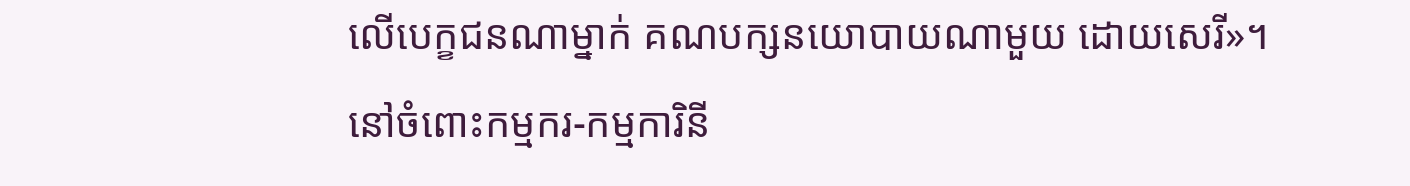លើបេក្ខជនណាម្នាក់ គណបក្សនយោបាយណាមួយ ដោយសេរី»។
នៅចំពោះកម្មករ-កម្មការិនី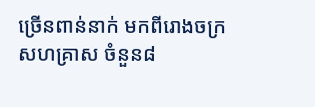ច្រើនពាន់នាក់ មកពីរោងចក្រសហគ្រាស ចំនួន៨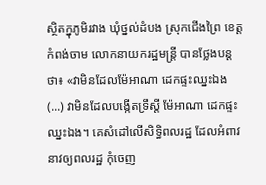ស្ថិតក្នុភូមិរវាង ឃុំថ្នល់ដំបង ស្រុកជើងព្រៃ ខេត្តកំពង់ចាម លោកនាយករដ្ឋមន្ត្រី បានថ្លែងបន្តថា៖ «វាមិនដែលម៉ែអាណា ដេកផ្ទះឈ្នះឯង (...) វាមិនដែលបង្កើតទ្រឹស្ដី ម៉ែអាណា ដេកផ្ទះឈ្នះឯង។ គេសំដៅលើសិទ្ធិពលរដ្ឋ ដែលអំពាវនាវឲ្យពលរដ្ឋ កុំចេញ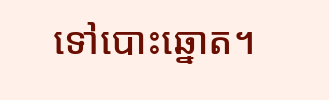ទៅបោះឆ្នោត។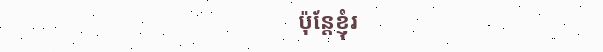ប៉ុន្តែខ្ញុំរ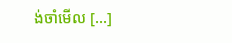ង់ចាំមើល [...]